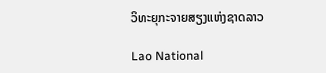ວິທະຍຸກະຈາຍສຽງແຫ່ງຊາດລາວ

Lao National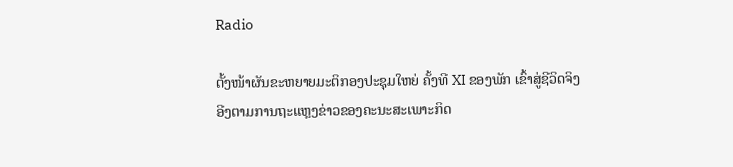Radio

ຕັ້ງໜ້າຜັນຂະຫຍາຍມະຕິກອງປະຊຸມໃຫຍ່ ຄັ້ງທີ XI ຂອງພັກ ເຂົ້າສູ່ຊີວິດຈິງ
ອີງຕາມການຖະແຫຼງຂ່າວຂອງຄະນະສະເພາະກິດ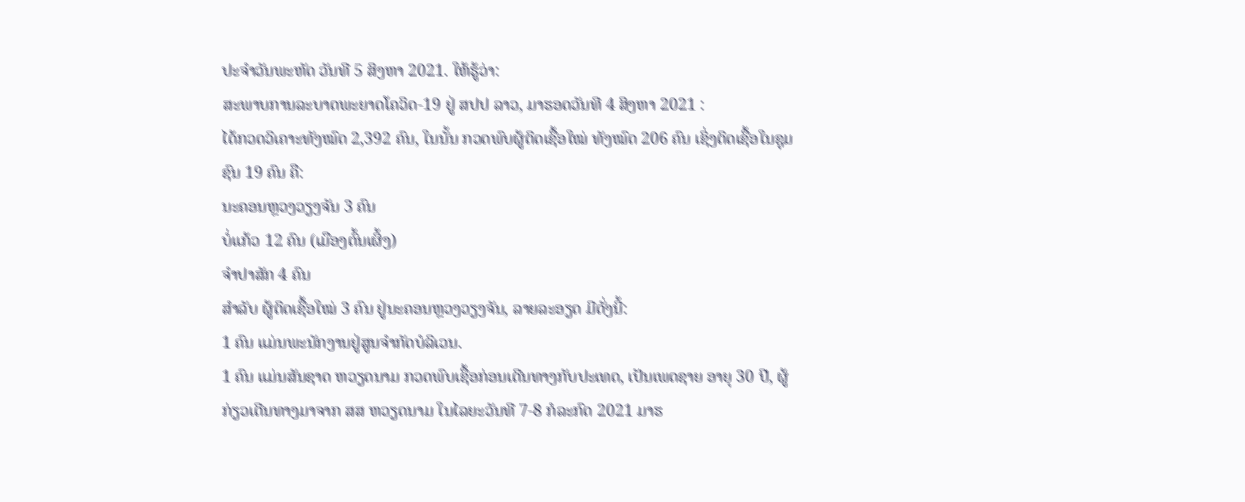ປະຈຳວັນພະຫັດ ວັນທີ 5 ສິງຫາ 2021. ໃຫ້ຮູ້ວ່າ:
ສະພາບການລະບາດພະຍາດໂຄວິດ-19 ຢູ່ ສປປ ລາວ, ມາຮອດວັນທີ 4 ສິງຫາ 2021 :
ໄດ້ກວດວິເຄາະທັງໝົດ 2,392 ຄົນ, ໃນນັ້ນ ກວດພົບຜູ້ຕິດເຊື້ອໃໝ່ ທັງໝົດ 206 ຄົນ ເຊິ່ງຕິດເຊື້ອໃນຊຸມຊົນ 19 ຄົນ ຄື:
ນະຄອນຫຼວງວຽງຈັນ 3 ຄົນ
ບໍ່ແກ້ວ 12 ຄົນ (ເມືອງຕົ້ນເຜິ້ງ)
ຈຳປາສັກ 4 ຄົນ
ສຳລັບ ຜູ້ຕິດເຊື້ອໃໝ່ 3 ຄົນ ຢູ່ນະຄອນຫຼວງວຽງຈັນ, ລາຍລະອຽດ ມີດັ່ງນີ້:
1 ຄົນ ແມ່ນພະນັກງານຢູ່ສູນຈຳກັດບໍລິເວນ.
1 ຄົນ ແມ່ນສັນຊາດ ຫວຽດນາມ ກວດພົບເຊື້ອກ່ອນເດີນທາງກັບປະເທດ, ເປັນເພດຊາຍ ອາຍຸ 30 ປີ, ຜູ້ກ່ຽວເດີນທາງມາຈາກ ສສ ຫວຽດນາມ ໃນໄລຍະວັນທີ 7-8 ກໍລະກົດ 2021 ມາຮ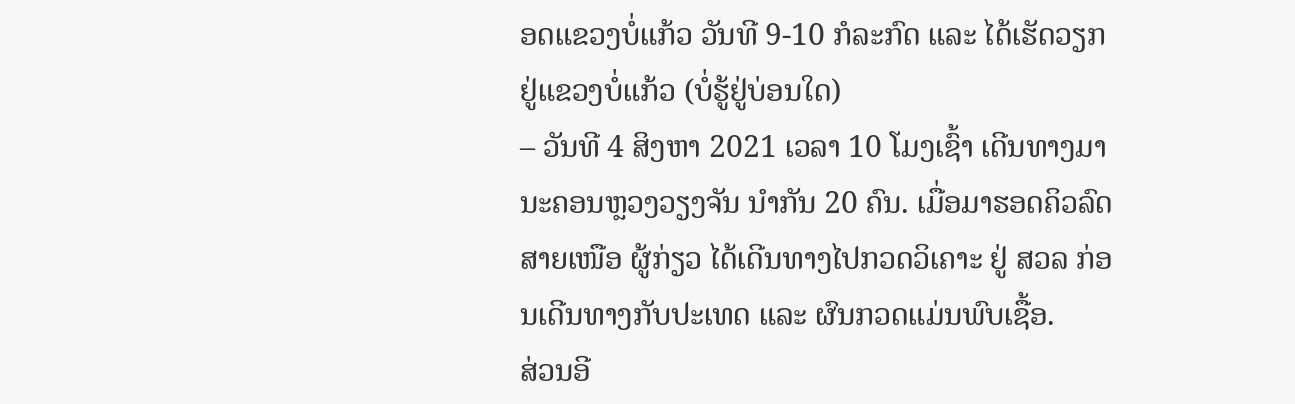ອດແຂວງບໍ່ແກ້ວ ວັນທີ 9-10 ກໍລະກົດ ແລະ ໄດ້ເຮັດວຽກຢູ່ແຂວງບໍ່ແກ້ວ (ບໍ່ຮູ້ຢູ່ບ່ອນໃດ)
– ວັນທີ 4 ສິງຫາ 2021 ເວລາ 10 ໂມງເຊົ້າ ເດີນທາງມານະຄອນຫຼວງວຽງຈັນ ນຳກັນ 20 ຄົນ. ເມື່ອມາຮອດຄິວລົດສາຍເໜືອ ຜູ້ກ່ຽວ ໄດ້ເດີນທາງໄປກວດວິເຄາະ ຢູ່ ສວລ ກ່ອນເດີນທາງກັບປະເທດ ແລະ ຜົນກວດແມ່ນພົບເຊື້ອ.
ສ່ວນອີ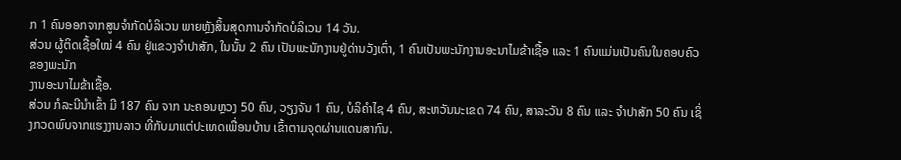ກ 1 ຄົນອອກຈາກສູນຈຳກັດບໍລິເວນ ພາຍຫຼັງສິ້ນສຸດການຈຳກັດບໍລິເວນ 14 ວັນ.
ສ່ວນ ຜູ້ຕິດເຊື້ອໃໝ່ 4 ຄົນ ຢູ່ແຂວງຈຳປາສັກ, ໃນນັ້ນ 2 ຄົນ ເປັນພະນັກງານຢູ່ດ່ານວັງເຕົ່າ, 1 ຄົນເປັນພະນັກງານອະນາໄມຂ້າເຊື້ອ ແລະ 1 ຄົນແມ່ນເປັນຄົນໃນຄອບຄົວຂອງພະນັກ
ງານອະນາໄມຂ້າເຊື້ອ.
ສ່ວນ ກໍລະນີນໍາເຂົ້າ ມີ 187 ຄົນ ຈາກ ນະຄອນຫຼວງ 50 ຄົນ, ວຽງຈັນ 1 ຄົນ, ບໍລິຄຳໄຊ 4 ຄົນ, ສະຫວັນນະເຂດ 74 ຄົນ, ສາລະວັນ 8 ຄົນ ແລະ ຈຳປາສັກ 50 ຄົນ ເຊິ່ງກວດພົບຈາກແຮງງານລາວ ທີ່ກັບມາແຕ່ປະເທດເພື່ອນບ້ານ ເຂົ້າຕາມຈຸດຜ່ານແດນສາກົນ.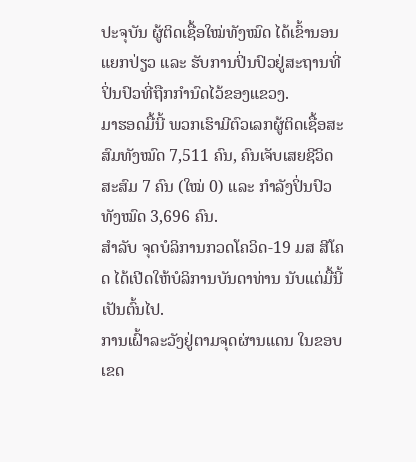ປະຈຸບັນ ຜູ້ຕິດເຊື້ອໃໝ່ທັງໝົດ ໄດ້ເຂົ້ານອນແຍກປ່ຽວ ແລະ ຮັບການປິ່ນປົວຢູ່ສະຖານທີ່ປິ່ນປົວທີ່ຖືກກຳນົດໄວ້ຂອງແຂວງ.
ມາຮອດມື້ນີ້ ພວກເຮົາມີຕົວເລກຜູ້ຕິດເຊື້ອສະສົມທັງໝົດ 7,511 ຄົນ, ຄົນເຈັບເສຍຊີວິດສະສົມ 7 ຄົນ (ໃໝ່ 0) ແລະ ກໍາລັງປິ່ນປົວ ທັງໝົດ 3,696 ຄົນ.
ສຳລັບ ຈຸດບໍລິການກວດໂຄວິດ-19 ມສ ສີໂຄດ ໄດ້ເປີດໃຫ້ບໍລິການບັນດາທ່ານ ນັບແຕ່ມື້ນີ້ເປັນຕົ້ນໄປ.
ການເຝົ້າລະວັງຢູ່ຕາມຈຸດຜ່ານແດນ ໃນຂອບເຂດ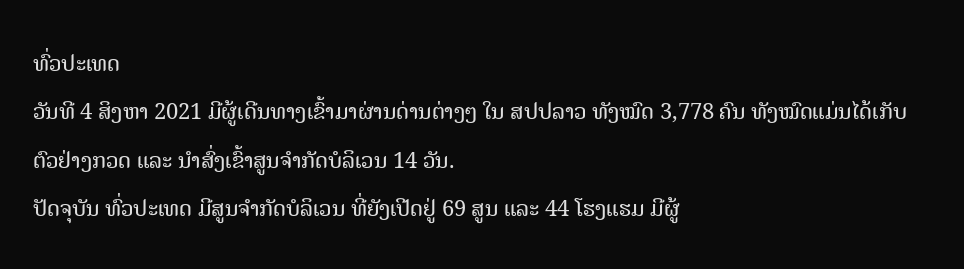ທົ່ວປະເທດ
ວັນທີ 4 ສິງຫາ 2021 ມີຜູ້ເດີນທາງເຂົ້າມາຜ່ານດ່ານຕ່າງໆ ໃນ ສປປລາວ ທັງໝົດ 3,778 ຄົນ ທັງໝົດແມ່ນໄດ້ເກັບຕົວຢ່າງກວດ ແລະ ນຳສົ່ງເຂົ້າສູນຈຳກັດບໍລິເວນ 14 ວັນ.
ປັດຈຸບັນ ທົ່ວປະເທດ ມີສູນຈຳກັດບໍລິເວນ ທີ່ຍັງເປີດຢູ່ 69 ສູນ ແລະ 44 ໂຮງແຮມ ມີຜູ້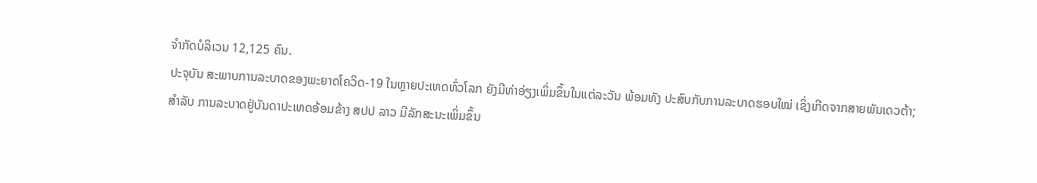ຈຳກັດບໍລິເວນ 12,125 ຄົນ.
ປະຈຸບັນ ສະພາບການລະບາດຂອງພະຍາດໂຄວິດ-19 ໃນຫຼາຍປະເທດທົ່ວໂລກ ຍັງມີທ່າອ່ຽງເພິ່ມຂຶ້ນໃນແຕ່ລະວັນ ພ້ອມທັງ ປະສົບກັບການລະບາດຮອບໃໝ່ ເຊິ່ງເກີດຈາກສາຍພັນເດວຕ້າ;
ສຳລັບ ການລະບາດຢູ່ບັນດາປະເທດອ້ອມຂ້າງ ສປປ ລາວ ມີລັກສະນະເພິ່ມຂຶ້ນ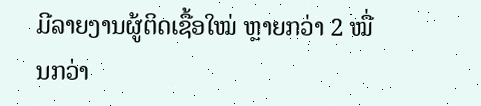ມີລາຍງານຜູ້ຕິດເຊື້ອໃໝ່ ຫຼາຍກວ່າ 2 ໝື່ນກວ່າ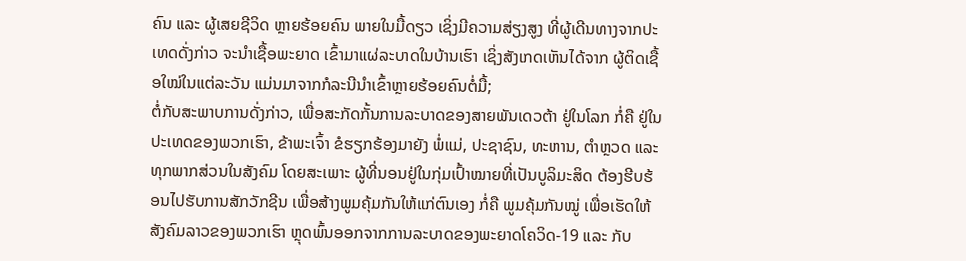ຄົນ ແລະ ຜູ້ເສຍຊີວິດ ຫຼາຍຮ້ອຍຄົນ ພາຍໃນມື້ດຽວ ເຊິ່ງມີຄວາມສ່ຽງສູງ ທີ່ຜູ້ເດີນທາງຈາກປະເທດດັ່ງກ່າວ ຈະນຳເຊື້ອພະຍາດ ເຂົ້າມາແຜ່ລະບາດໃນບ້ານເຮົາ ເຊິ່ງສັງເກດເຫັນໄດ້ຈາກ ຜູ້ຕິດເຊື້ອໃໝ່ໃນແຕ່ລະວັນ ແມ່ນມາຈາກກໍລະນີນຳເຂົ້າຫຼາຍຮ້ອຍຄົນຕໍ່ມື້;
ຕໍ່ກັບສະພາບການດັ່ງກ່າວ, ເພື່ອສະກັດກັ້ນການລະບາດຂອງສາຍພັນເດວຕ້າ ຢູ່ໃນໂລກ ກໍ່ຄື ຢູ່ໃນປະເທດຂອງພວກເຮົາ, ຂ້າພະເຈົ້າ ຂໍຮຽກຮ້ອງມາຍັງ ພໍ່ແມ່, ປະຊາຊົນ, ທະຫານ, ຕຳຫຼວດ ແລະ ທຸກພາກສ່ວນໃນສັງຄົມ ໂດຍສະເພາະ ຜູ້ທີ່ນອນຢູ່ໃນກຸ່ມເປົ້າໝາຍທີ່ເປັນບູລິມະສິດ ຕ້ອງຮີບຮ້ອນໄປຮັບການສັກວັກຊີນ ເພື່ອສ້າງພູມຄຸ້ມກັນໃຫ້ແກ່ຕົນເອງ ກໍ່ຄື ພູມຄຸ້ມກັນໝູ່ ເພື່ອເຮັດໃຫ້ສັງຄົມລາວຂອງພວກເຮົາ ຫຼຸດພົ້ນອອກຈາກການລະບາດຂອງພະຍາດໂຄວິດ-19 ແລະ ກັບ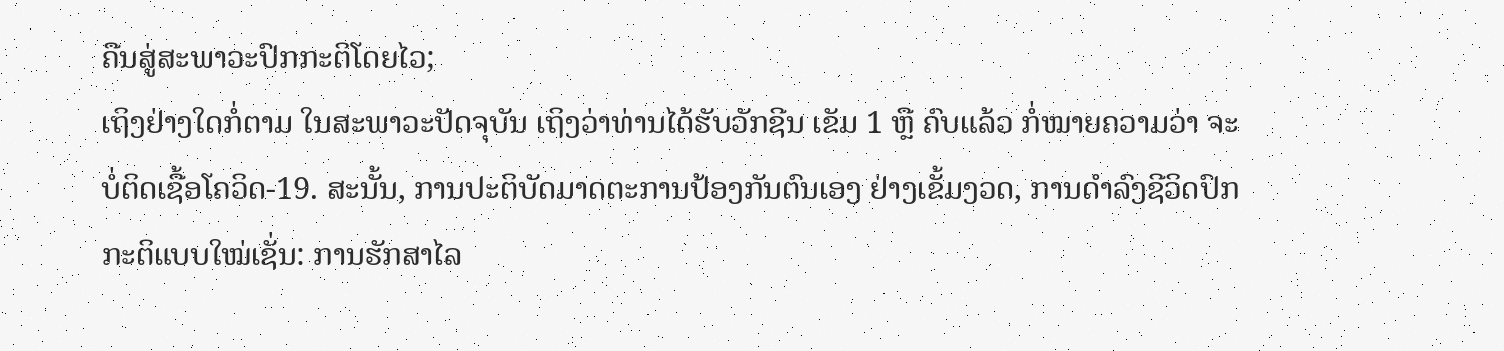ຄືນສູ່ສະພາວະປົກກະຕິໂດຍໄວ;
ເຖິງຢ່າງໃດກໍ່ຕາມ ໃນສະພາວະປັດຈຸບັນ ເຖິງວ່າທ່ານໄດ້ຮັບວັກຊີນ ເຂັມ 1 ຫຼື ຄົບແລ້ວ ກໍ່ໝາຍຄວາມວ່າ ຈະບໍ່ຕິດເຊື້ອໂຄວິດ-19. ສະນັ້ນ, ການປະຕິບັດມາດຕະການປ້ອງກັນຕົນເອງ ຢ່າງເຂັ້ມງວດ, ການດຳລົງຊີວິດປົກກະຕິແບບໃໝ່ເຊັ່ນ: ການຮັກສາໄລ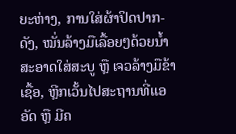ຍະຫ່າງ, ການໃສ່ຜ້າປິດປາກ-ດັງ, ໝັ່ນລ້າງມືເລື້ອຍໆດ້ວຍນ້ຳສະອາດໃສ່ສະບູ ຫຼື ເຈວລ້າງມືຂ້າເຊື້ອ, ຫຼີກເວັ້ນໄປສະຖານທີ່ແອອັດ ຫຼື ມີຄ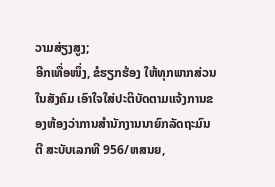ວາມສ່ຽງສູງ;
ອີກເທື່ອໜຶ່ງ, ຂໍຮຽກຮ້ອງ ໃຫ້ທຸກພາກສ່ວນໃນສັງຄົມ ເອົາໃຈໃສ່ປະຕິບັດຕາມແຈ້ງການຂອງຫ້ອງວ່າການສຳນັກງານນາຍົກລັດຖະມົນຕີ ສະບັບເລກທີ 956/ຫສນຍ,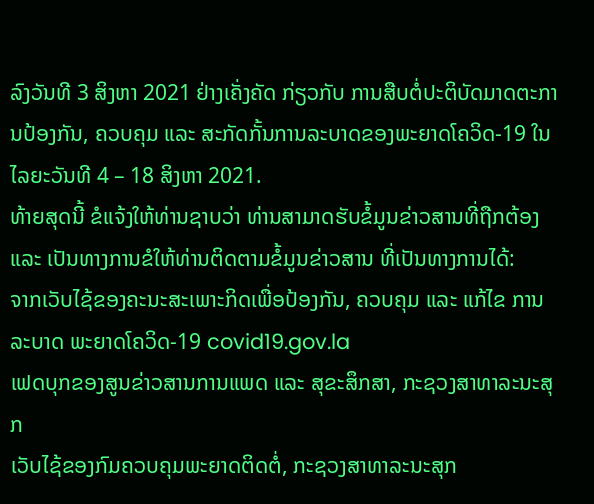ລົງວັນທີ 3 ສິງຫາ 2021 ຢ່າງເຄັ່ງຄັດ ກ່ຽວກັບ ການສືບຕໍ່ປະຕິບັດມາດຕະການປ້ອງກັນ, ຄວບຄຸມ ແລະ ສະກັດກັ້ນການລະບາດຂອງພະຍາດໂຄວິດ-19 ໃນໄລຍະວັນທີ 4 – 18 ສິງຫາ 2021.
ທ້າຍສຸດນີ້ ຂໍແຈ້ງໃຫ້ທ່ານຊາບວ່າ ທ່ານສາມາດຮັບຂໍ້ມູນຂ່າວສານທີ່ຖືກຕ້ອງ ແລະ ເປັນທາງການຂໍໃຫ້ທ່ານຕິດຕາມຂໍ້ມູນຂ່າວສານ ທີ່ເປັນທາງການໄດ້:
ຈາກເວັບໄຊ້ຂອງຄະນະສະເພາະກິດເພື່ອປ້ອງກັນ, ຄວບຄຸມ ແລະ ແກ້ໄຂ ການລະບາດ ພະຍາດໂຄວິດ-19 covid19.gov.la
ເຟດບຸກຂອງສູນຂ່າວສານການແພດ ແລະ ສຸຂະສຶກສາ, ກະຊວງສາທາລະນະສຸກ
ເວັບໄຊ້ຂອງກົມຄວບຄຸມພະຍາດຕິດຕໍ່, ກະຊວງສາທາລະນະສຸກ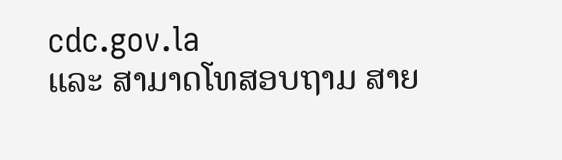cdc.gov.la
ແລະ ສາມາດໂທສອບຖາມ ສາຍ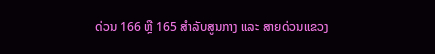ດ່ວນ 166 ຫຼື 165 ສຳລັບສູນກາງ ແລະ ສາຍດ່ວນແຂວງ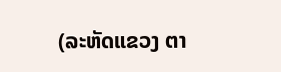(ລະຫັດແຂວງ ຕາ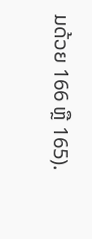ມດ້ວຍ 166 ຫຼື 165).